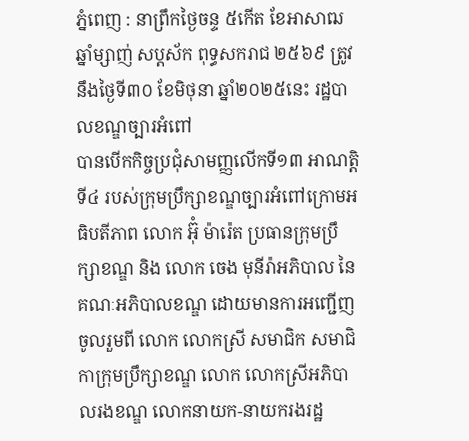ភ្នំពេញ : នាព្រឹកថ្ងៃចន្ទ ៥កើត ខែអាសាឍ ឆ្នាំម្សាញ់ សប្តស័ក ពុទ្ធសករាជ ២៥៦៩ ត្រូវនឹងថ្ងៃទី៣០ ខែមិថុនា ឆ្នាំ២០២៥នេះ រដ្ឋបាលខណ្ឌច្បារអំពៅ
បានបេីកកិច្ចប្រជុំសាមញ្ញលេីកទី១៣ អាណត្តិទី៤ របស់ក្រុមប្រឹក្សាខណ្ឌច្បារអំពៅក្រោមអធិបតីភាព លោក អ៊ុំ ម៉ារ៉េត ប្រធានក្រុមប្រឹក្សាខណ្ឌ និង លោក ចេង មុនីរ៉ាអភិបាល នៃគណៈអភិបាលខណ្ឌ ដោយមានការអញ្ជើញចូលរួមពី លោក លោកស្រី សមាជិក សមាជិកាក្រុមប្រឹក្សាខណ្ឌ លោក លោកស្រីអភិបាលរងខណ្ឌ លោកនាយក-នាយករងរដ្ឋ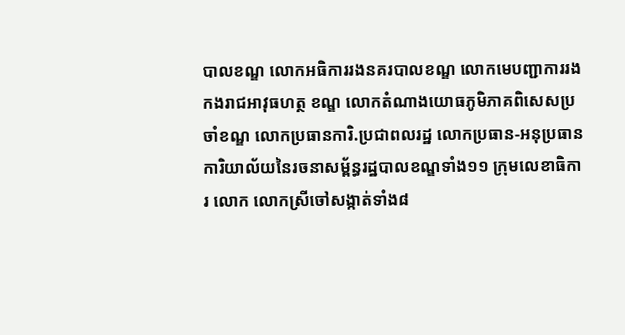បាលខណ្ឌ លោកអធិការរងនគរបាលខណ្ឌ លោកមេបញ្ជាការរងកងរាជអាវុធហត្ថ ខណ្ឌ លោកតំណាងយោធភូមិភាគពិសេសប្រចាំខណ្ឌ លោកប្រធានការិ.ប្រជាពលរដ្ឋ លោកប្រធាន-អនុប្រធានការិយាល័យនៃរចនាសម្ព័ន្ធរដ្ឋបាលខណ្ឌទាំង១១ ក្រុមលេខាធិការ លោក លោកស្រីចៅសង្កាត់ទាំង៨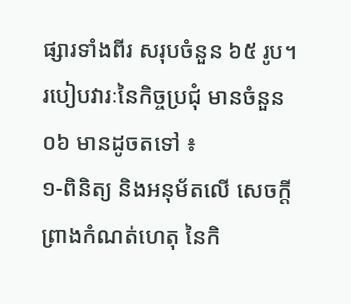ផ្សារទាំងពីរ សរុបចំនួន ៦៥ រូប។ របៀបវារៈនៃកិច្ចប្រជុំ មានចំនួន ០៦ មានដូចតទៅ ៖
១-ពិនិត្យ និងអនុម័តលើ សេចក្តីព្រាងកំណត់ហេតុ នៃកិ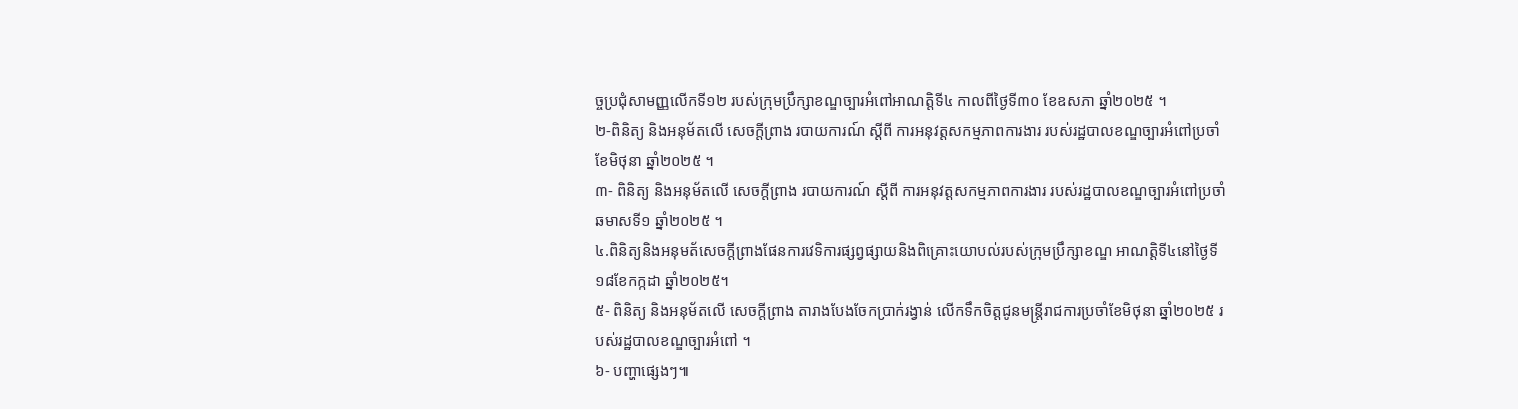ច្ចប្រជុំសាមញ្ញលើកទី១២ របស់ក្រុមប្រឹក្សាខណ្ឌច្បារអំពៅអាណត្តិទី៤ កាលពីថ្ងៃទី៣០ ខែឧសភា ឆ្នាំ២០២៥ ។
២-ពិនិត្យ និងអនុម័តលើ សេចក្តីព្រាង របាយការណ៍ ស្តីពី ការអនុវត្តសកម្មភាពការងារ របស់រដ្ឋបាលខណ្ឌច្បារអំពៅប្រចាំខែមិថុនា ឆ្នាំ២០២៥ ។
៣- ពិនិត្យ និងអនុម័តលើ សេចក្តីព្រាង របាយការណ៍ ស្តីពី ការអនុវត្តសកម្មភាពការងារ របស់រដ្ឋបាលខណ្ឌច្បារអំពៅប្រចាំឆមាសទី១ ឆ្នាំ២០២៥ ។
៤.ពិនិត្យនិងអនុមត័សេចក្តីព្រាងផែនការវេទិការផ្សព្វផ្សាយនិងពិគ្រោះយោបល់របស់ក្រុមប្រឹក្សាខណ្ឌ អាណត្តិទី៤នៅថ្ងៃទី១៨ខែកក្កដា ឆ្នាំ២០២៥។
៥- ពិនិត្យ និងអនុម័តលើ សេចក្តីព្រាង តារាងបែងចែកប្រាក់រង្វាន់ លើកទឹកចិត្តជូនមន្ត្រីរាជការប្រចាំខែមិថុនា ឆ្នាំ២០២៥ របស់រដ្ឋបាលខណ្ឌច្បារអំពៅ ។
៦- បញ្ហាផ្សេងៗ៕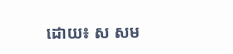ដោយ៖ ស សម